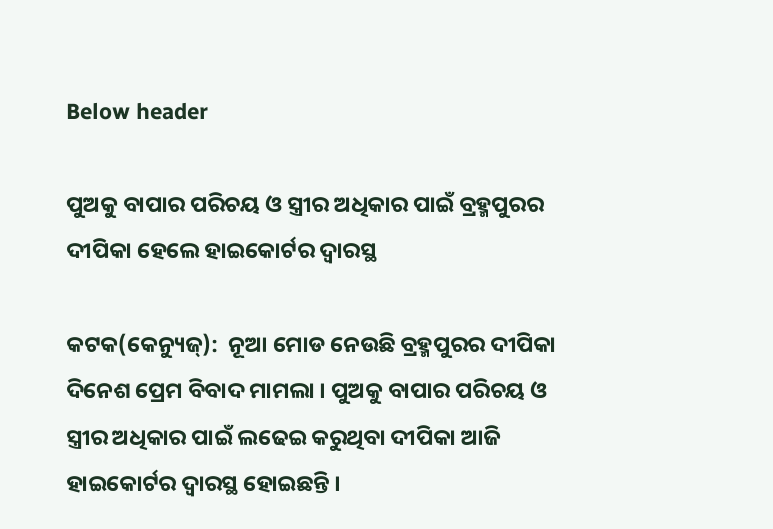Below header

ପୁଅକୁ ବାପାର ପରିଚୟ ଓ ସ୍ତ୍ରୀର ଅଧିକାର ପାଇଁ ବ୍ରହ୍ମପୁରର ଦୀପିକା ହେଲେ ହାଇକୋର୍ଟର ଦ୍ବାରସ୍ଥ

କଟକ(କେନ୍ୟୁଜ୍):  ନୂଆ ମୋଡ ନେଉଛି ବ୍ରହ୍ମପୁରର ଦୀପିକା ଦିନେଶ ପ୍ରେମ ବିବାଦ ମାମଲା । ପୁଅକୁ ବାପାର ପରିଚୟ ଓ ସ୍ତ୍ରୀର ଅଧିକାର ପାଇଁ ଲଢେଇ କରୁଥିବା ଦୀପିକା ଆଜି ହାଇକୋର୍ଟର ଦ୍ବାରସ୍ଥ ହୋଇଛନ୍ତି ।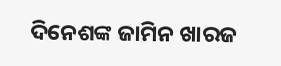ଦିନେଶଙ୍କ ଜାମିନ ଖାରଜ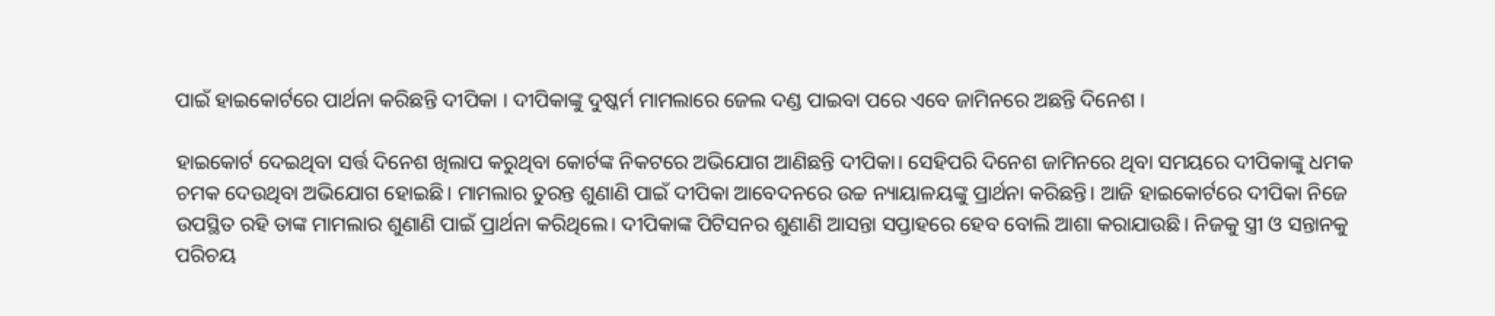ପାଇଁ ହାଇକୋର୍ଟରେ ପାର୍ଥନା କରିଛନ୍ତି ଦୀପିକା । ଦୀପିକାଙ୍କୁ ଦୁଷ୍କର୍ମ ମାମଲାରେ ଜେଲ ଦଣ୍ଡ ପାଇବା ପରେ ଏବେ ଜାମିନରେ ଅଛନ୍ତି ଦିନେଶ ।

ହାଇକୋର୍ଟ ଦେଇଥିବା ସର୍ତ୍ତ ଦିନେଶ ଖିଲାପ କରୁଥିବା କୋର୍ଟଙ୍କ ନିକଟରେ ଅଭିଯୋଗ ଆଣିଛନ୍ତି ଦୀପିକା। ସେହିପରି ଦିନେଶ ଜାମିନରେ ଥିବା ସମୟରେ ଦୀପିକାଙ୍କୁ ଧମକ ଚମକ ଦେଉଥିବା ଅଭିଯୋଗ ହୋଇଛି। ମାମଲାର ତୁରନ୍ତ ଶୁଣାଣି ପାଇଁ ଦୀପିକା ଆବେଦନରେ ଉଚ୍ଚ ନ୍ୟାୟାଳୟଙ୍କୁ ପ୍ରାର୍ଥନା କରିଛନ୍ତି। ଆଜି ହାଇକୋର୍ଟରେ ଦୀପିକା ନିଜେ ଉପସ୍ଥିତ ରହି ତାଙ୍କ ମାମଲାର ଶୁଣାଣି ପାଇଁ ପ୍ରାର୍ଥନା କରିଥିଲେ। ଦୀପିକାଙ୍କ ପିଟିସନର ଶୁଣାଣି ଆସନ୍ତା ସପ୍ତାହରେ ହେବ ବୋଲି ଆଶା କରାଯାଉଛି। ନିଜକୁ ସ୍ତ୍ରୀ ଓ ସନ୍ତାନକୁ ପରିଚୟ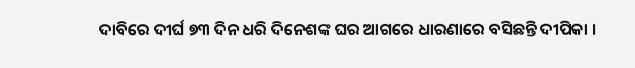ଦାବିରେ ଦୀର୍ଘ ୭୩ ଦିନ ଧରି ଦିନେଶଙ୍କ ଘର ଆଗରେ ଧାରଣାରେ ବସିଛନ୍ତି ଦୀପିକା ।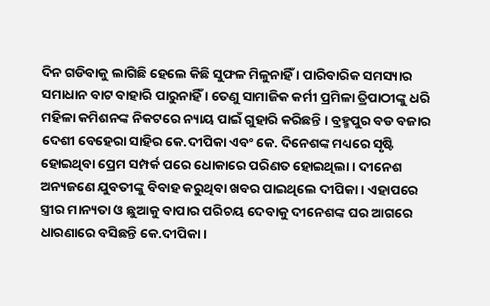ଦିନ ଗଡିବାକୁ ଲାଗିଛି ହେଲେ କିଛି ସୁଫଳ ମିଳୁନାହିଁ । ପାରିବାରିକ ସମସ୍ୟାର ସମାଧାନ ବାଟ ବାହାରି ପାରୁନାହିଁ । ତେଣୁ ସାମାଜିକ କର୍ମୀ ପ୍ରମିଳା ତ୍ରିପାଠୀଙ୍କୁ ଧରି ମହିଳା କମିଶନଙ୍କ ନିକଟରେ ନ୍ୟାୟ ପାଇଁ ଗୁହାରି କରିଛନ୍ତି । ବ୍ରହ୍ମପୁର ବଡ ବଜାର ଦେଶୀ ବେହେରା ସାହିର କେ.ଦୀପିକା ଏବଂ କେ. ଦିନେଶଙ୍କ ମଧ୍ୟରେ ସୃଷ୍ଟି ହୋଇଥିବା ପ୍ରେମ ସମ୍ପର୍କ ପରେ ଧୋକାରେ ପରିଣତ ହୋଇଥିଲା । ଦୀନେଶ ଅନ୍ୟଜଣେ ଯୁବତୀଙ୍କୁ ବିବାହ କରୁଥିବା ଖବର ପାଇଥିଲେ ଦୀପିକା। ଏହାପରେ ସ୍ତ୍ରୀର ମାନ୍ୟତା ଓ ଛୁଆକୁ ବାପାର ପରିଚୟ ଦେବାକୁ ଦୀନେଶଙ୍କ ଘର ଆଗରେ ଧାରଣାରେ ବସିଛନ୍ତି କେ.ଦୀପିକା ।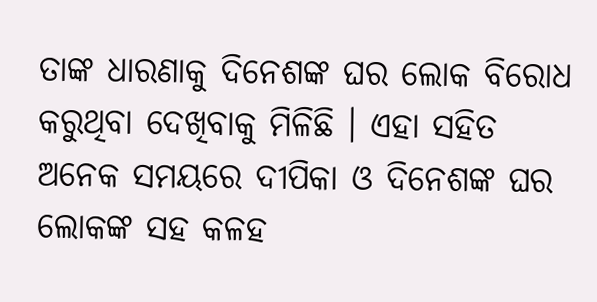ତାଙ୍କ ଧାରଣାକୁ ଦିନେଶଙ୍କ ଘର ଲୋକ ବିରୋଧ କରୁଥିବା ଦେଖିବାକୁ ମିଳିଛି । ଏହା ସହିତ ଅନେକ ସମୟରେ ଦୀପିକା ଓ ଦିନେଶଙ୍କ ଘର ଲୋକଙ୍କ ସହ କଳହ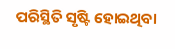ପରିସ୍ଥିତି ସୃଷ୍ଟି ହୋଇଥିବା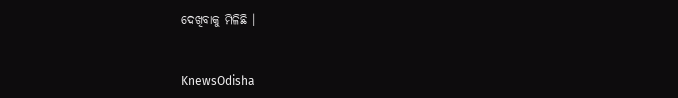ଦେଖିବାକୁ ମିଳିଛି ।


KnewsOdisha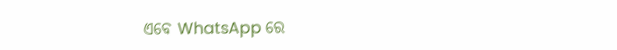ଏବେ WhatsApp ରେ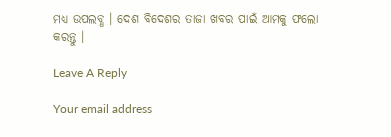ମଧ୍ୟ ଉପଲବ୍ଧ । ଦେଶ ବିଦେଶର ତାଜା ଖବର ପାଇଁ ଆମକୁ ଫଲୋ କରନ୍ତୁ ।

Leave A Reply

Your email address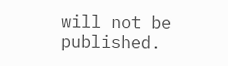will not be published.